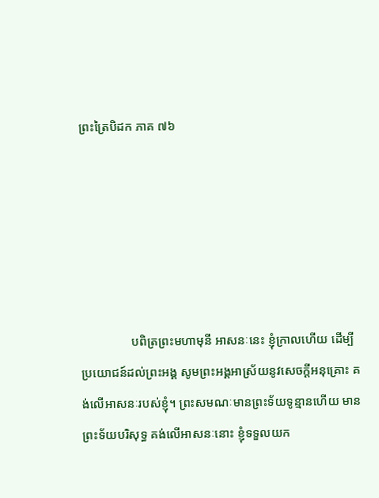ព្រះត្រៃបិដក ភាគ ៧៦






                បពិត្រព្រះមហាមុនី អាសនៈនេះ ខ្ញុំក្រាលហើយ ដើម្បីប្រយោជន៍ដល់ព្រះអង្គ សូមព្រះអង្គអាស្រ័យនូវសេចក្តីអនុគ្រោះ គង់លើអាសនៈរបស់ខ្ញុំ។ ព្រះសមណៈមានព្រះទ័យទូន្មានហើយ មានព្រះទ័យបរិសុទ្ធ គង់លើអាសនៈនោះ ខ្ញុំទទួលយក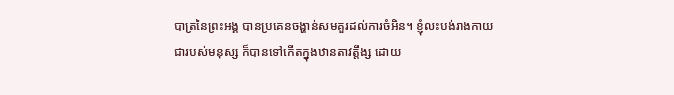បាត្រនៃព្រះអង្គ បានប្រគេនចង្ហាន់សមគួរដល់ការចំអិន។ ខ្ញុំលះបង់រាងកាយជារបស់មនុស្ស ក៏បានទៅកើតក្នុងឋានតាវត្តឹង្ស ដោយ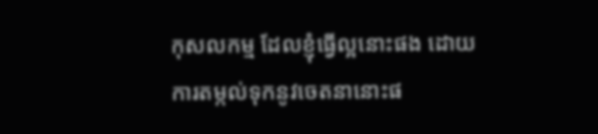កុសលកម្ម ដែលខ្ញុំធ្វើល្អនោះផង ដោយការតម្កល់ទុកនូវចេតនានោះផ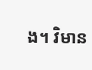ង។ វិមាន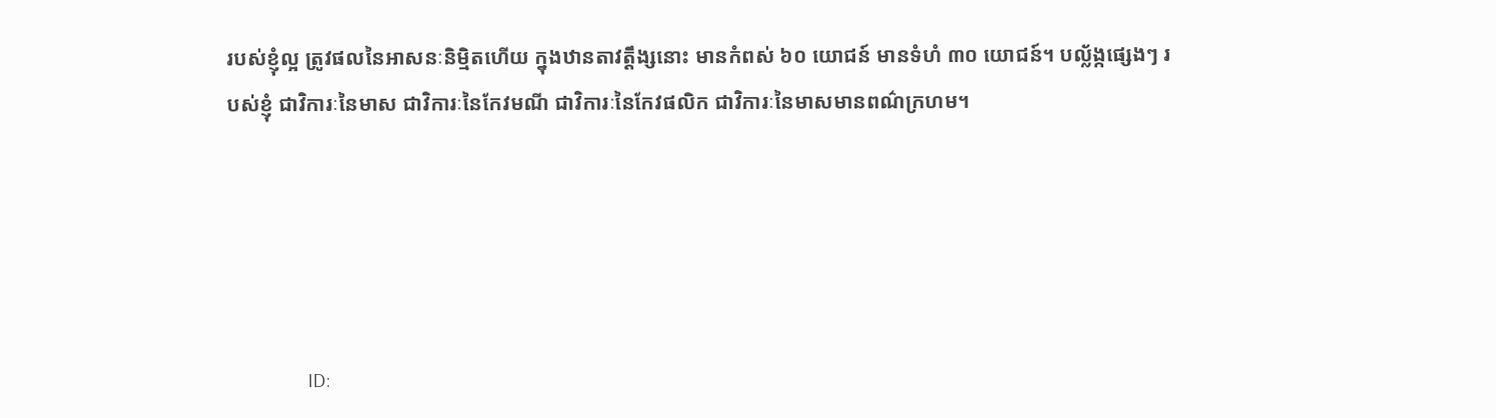របស់ខ្ញុំល្អ ត្រូវផលនៃអាសនៈនិមិ្មតហើយ ក្នុងឋានតាវត្តឹង្សនោះ មានកំពស់ ៦០ យោជន៍ មានទំហំ ៣០ យោជន៍។ បល្ល័ង្កផ្សេងៗ របស់ខ្ញុំ ជាវិការៈនៃមាស ជាវិការៈនៃកែវមណី ជាវិការៈនៃកែវផលិក ជាវិការៈនៃមាសមានពណ៌ក្រហម។





                ID: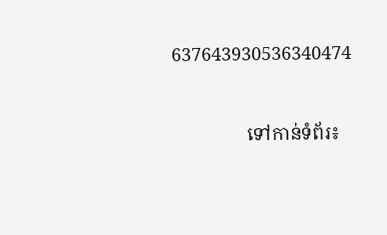637643930536340474



                ទៅកាន់ទំព័រ៖